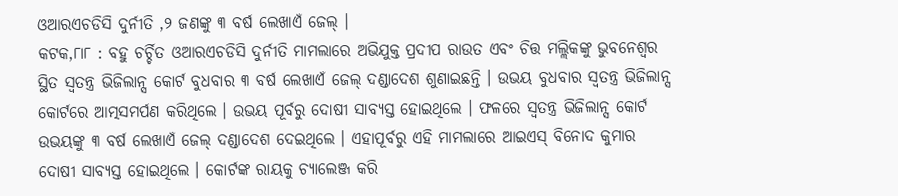ଓଆରଏଚଡିସି ଦୁର୍ନୀତି ,୨ ଜଣଙ୍କୁ ୩ ବର୍ଷ ଲେଖାଏଁ ଜେଲ୍ ।
କଟକ,୮ା୮ : ବହୁ ଚର୍ଚ୍ଚିତ ଓଆରଏଚଡିସି ଦୁର୍ନୀତି ମାମଲାରେ ଅଭିଯୁକ୍ତ ପ୍ରଦୀପ ରାଉତ ଏବଂ ଚିତ୍ତ ମଲ୍ଲିକଙ୍କୁ ଭୁବନେଶ୍ୱର ସ୍ଥିତ ସ୍ୱତନ୍ତ୍ର ଭିଜିଲାନ୍ସ କୋର୍ଟ ବୁଧବାର ୩ ବର୍ଷ ଲେଖାଏଁ ଜେଲ୍ ଦଣ୍ଡାଦେଶ ଶୁଣାଇଛନ୍ତି । ଉଭୟ ବୁଧବାର ସ୍ୱତନ୍ତ୍ର ଭିଜିଲାନ୍ସ କୋର୍ଟରେ ଆତ୍ମସମର୍ପଣ କରିଥିଲେ । ଉଭୟ ପୂର୍ବରୁ ଦୋଷୀ ସାବ୍ୟସ୍ତ ହୋଇଥିଲେ । ଫଳରେ ସ୍ୱତନ୍ତ୍ର ଭିଜିଲାନ୍ସ କୋର୍ଟ ଉଭୟଙ୍କୁ ୩ ବର୍ଷ ଲେଖାଏଁ ଜେଲ୍ ଦଣ୍ଡାଦେଶ ଦେଇଥିଲେ । ଏହାପୂର୍ବରୁ ଏହି ମାମଲାରେ ଆଇଏସ୍ ବିନୋଦ କୁମାର ଦୋଷୀ ସାବ୍ୟସ୍ତ ହୋଇଥିଲେ । କୋର୍ଟଙ୍କ ରାୟକୁ ଚ୍ୟାଲେଞ୍ଜ କରି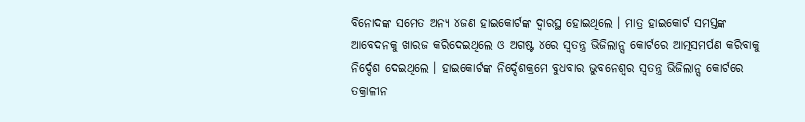ବିନୋଦଙ୍କ ସମେତ ଅନ୍ୟ ୪ଜଣ ହାଇକୋର୍ଟଙ୍କ ଦ୍ୱାରସ୍ଥ ହୋଇଥିଲେ । ମାତ୍ର ହାଇକୋର୍ଟ ସମସ୍ତଙ୍କ ଆବେଦନକୁ ଖାରଜ କରିଦେଇଥିଲେ ଓ ଅଗଷ୍ଟ ୪ରେ ସ୍ୱତନ୍ତ୍ର ଭିଜିଲାନ୍ସ କୋର୍ଟରେ ଆତ୍ମସମର୍ପଣ କରିବାକୁ ନିର୍ଦ୍ଦେଶ ଦେଇଥିଲେ । ହାଇକୋର୍ଟଙ୍କ ନିର୍ଦ୍ଦେଶକ୍ରମେ ବୁଧବାର ଭୁବନେଶ୍ୱର ସ୍ୱତନ୍ତ୍ର ଭିଜିଲାନ୍ସ କୋର୍ଟରେ ତକ୍ରାଳୀନ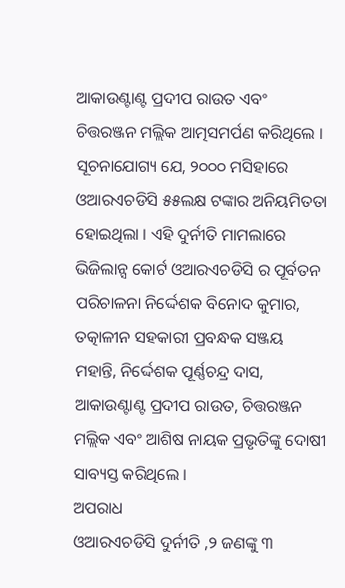ଆକାଉଣ୍ଟାଣ୍ଟ ପ୍ରଦୀପ ରାଉତ ଏବଂ ଚିତ୍ତରଞ୍ଜନ ମଲ୍ଲିକ ଆତ୍ମସମର୍ପଣ କରିଥିଲେ । ସୂଚନାଯୋଗ୍ୟ ଯେ, ୨୦୦୦ ମସିହାରେ ଓଆରଏଚଡିସି ୫୫ଲକ୍ଷ ଟଙ୍କାର ଅନିୟମିତତା ହୋଇଥିଲା । ଏହି ଦୁର୍ନୀତି ମାମଲାରେ ଭିଜିଲାନ୍ସ କୋର୍ଟ ଓଆରଏଚଡିସି ର ପୂର୍ବତନ ପରିଚାଳନା ନିର୍ଦ୍ଦେଶକ ବିନୋଦ କୁମାର, ତତ୍କାଳୀନ ସହକାରୀ ପ୍ରବନ୍ଧକ ସଞ୍ଜୟ ମହାନ୍ତି, ନିର୍ଦ୍ଦେଶକ ପୂର୍ଣ୍ଣଚନ୍ଦ୍ର ଦାସ, ଆକାଉଣ୍ଟାଣ୍ଟ ପ୍ରଦୀପ ରାଉତ, ଚିତ୍ତରଞ୍ଜନ ମଲ୍ଲିକ ଏବଂ ଆଶିଷ ନାୟକ ପ୍ରଭୃତିଙ୍କୁ ଦୋଷୀ ସାବ୍ୟସ୍ତ କରିଥିଲେ ।
ଅପରାଧ
ଓଆରଏଚଡିସି ଦୁର୍ନୀତି ,୨ ଜଣଙ୍କୁ ୩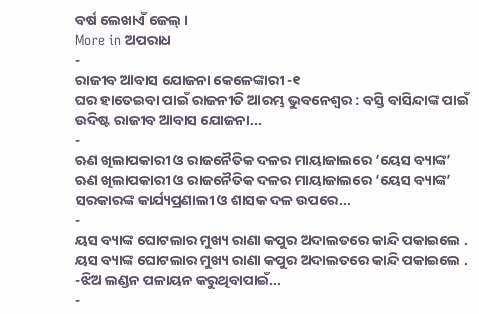ବର୍ଷ ଲେଖାଏଁ ଜେଲ୍ ।
More in ଅପରାଧ
-
ରାଜୀବ ଆବାସ ଯୋଜନା କେଳେଙ୍କାରୀ -୧
ଘର ହାତେଇବା ପାଇଁ ରାଜନୀତି ଆରମ୍ଭ ଭୁବନେଶ୍ୱର : ବସ୍ତି ବାସିନ୍ଦାଙ୍କ ପାଇଁ ଉଦିଷ୍ଟ ରାଜୀବ ଆବାସ ଯୋଜନା...
-
ଋଣ ଖିଲାପକାରୀ ଓ ରାଜନୈତିକ ଦଳର ମାୟାଜାଲରେ ‘ୟେସ ବ୍ୟାଙ୍କ’
ଋଣ ଖିଲାପକାରୀ ଓ ରାଜନୈତିକ ଦଳର ମାୟାଜାଲରେ ‘ୟେସ ବ୍ୟାଙ୍କ’ ସରକାରଙ୍କ କାର୍ଯ୍ୟପ୍ରଣାଲୀ ଓ ଶାସକ ଦଳ ଉପରେ...
-
ୟସ ବ୍ୟାଙ୍କ ଘୋଟଲାର ମୁଖ୍ୟ ରାଣା କପୁର ଅଦାଲତରେ କାନ୍ଦି ପକାଇଲେ .
ୟସ ବ୍ୟାଙ୍କ ଘୋଟଲାର ମୁଖ୍ୟ ରାଣା କପୁର ଅଦାଲତରେ କାନ୍ଦି ପକାଇଲେ . -ଝିଅ ଲଣ୍ଡନ ପଳାୟନ କରୁଥିବାପାଇଁ...
-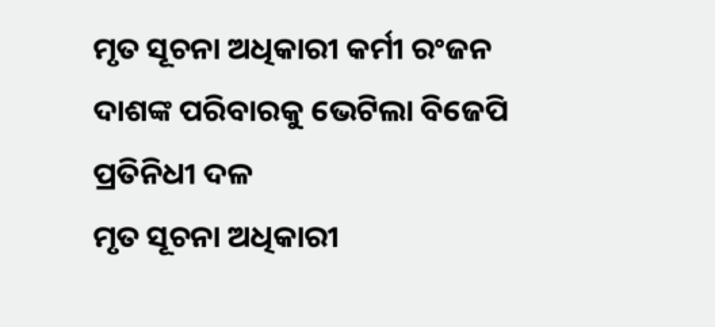ମୃତ ସୂଚନା ଅଧିକାରୀ କର୍ମୀ ରଂଜନ ଦାଶଙ୍କ ପରିବାରକୁ ଭେଟିଲା ବିଜେପି ପ୍ରତିନିଧୀ ଦଳ
ମୃତ ସୂଚନା ଅଧିକାରୀ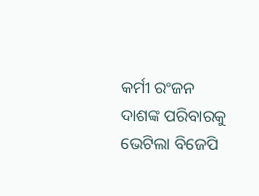କର୍ମୀ ରଂଜନ ଦାଶଙ୍କ ପରିବାରକୁ ଭେଟିଲା ବିଜେପି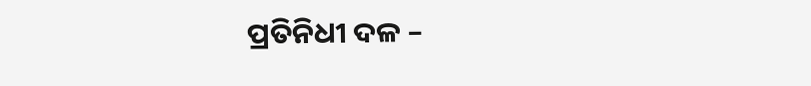ପ୍ରତିନିଧୀ ଦଳ –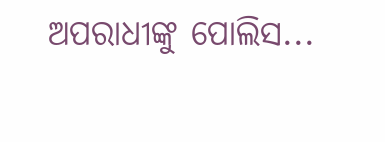ଅପରାଧୀଙ୍କୁ ପୋଲିସ...